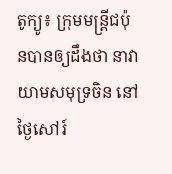តូក្យូ៖ ក្រុមមន្រ្តីជប៉ុនបានឲ្យដឹងថា នាវាយាមសមុទ្រចិន នៅថ្ងៃសៅរ៍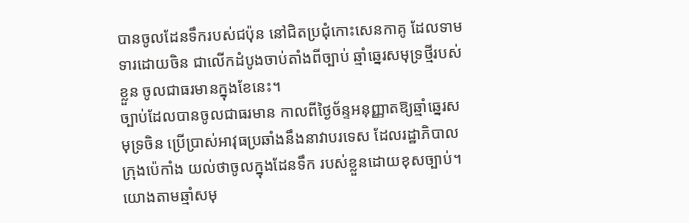បានចូលដែនទឹករបស់ជប៉ុន នៅជិតប្រជុំកោះសេនកាគូ ដែលទាមទារដោយចិន ជាលើកដំបូងចាប់តាំងពីច្បាប់ ឆ្មាំឆ្នេរសមុទ្រថ្មីរបស់ខ្លួន ចូលជាធរមានក្នុងខែនេះ។
ច្បាប់ដែលបានចូលជាធរមាន កាលពីថ្ងៃច័ន្ទអនុញ្ញាតឱ្យឆ្មាំឆ្នេរសមុទ្រចិន ប្រើប្រាស់អាវុធប្រឆាំងនឹងនាវាបរទេស ដែលរដ្ឋាភិបាលក្រុងប៉េកាំង យល់ថាចូលក្នុងដែនទឹក របស់ខ្លួនដោយខុសច្បាប់។
យោងតាមឆ្មាំសមុ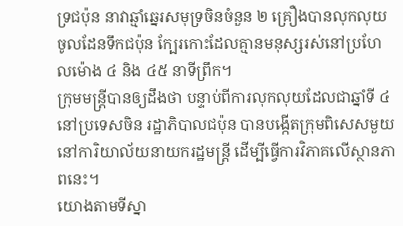ទ្រជប៉ុន នាវាឆ្មាំឆ្នេរសមុទ្រចិនចំនួន ២ គ្រឿងបានលុកលុយចូលដែនទឹកជប៉ុន ក្បែរកោះដែលគ្មានមនុស្សរស់នៅប្រហែលម៉ោង ៤ និង ៤៥ នាទីព្រឹក។
ក្រុមមន្រ្តីបានឲ្យដឹងថា បន្ទាប់ពីការលុកលុយដែលជាឆ្នាំទី ៤ នៅប្រទេសចិន រដ្ឋាភិបាលជប៉ុន បានបង្កើតក្រុមពិសេសមួយ នៅការិយាល័យនាយករដ្ឋមន្ត្រី ដើម្បីធ្វើការវិភាគលើស្ថានភាពនេះ។
យោងតាមទីស្នា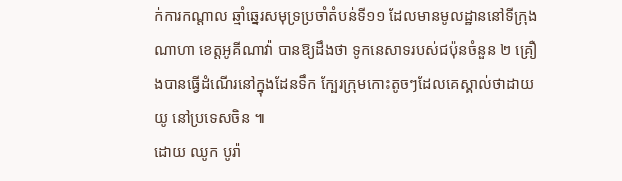ក់ការកណ្តាល ឆ្មាំឆ្នេរសមុទ្រប្រចាំតំបន់ទី១១ ដែលមានមូលដ្ឋាននៅទីក្រុងណាហា ខេត្តអូគីណាវ៉ា បានឱ្យដឹងថា ទូកនេសាទរបស់ជប៉ុនចំនួន ២ គ្រឿងបានធ្វើដំណើរនៅក្នុងដែនទឹក ក្បែរក្រុមកោះតូចៗដែលគេស្គាល់ថាដាយយូ នៅប្រទេសចិន ៕
ដោយ ឈូក បូរ៉ា